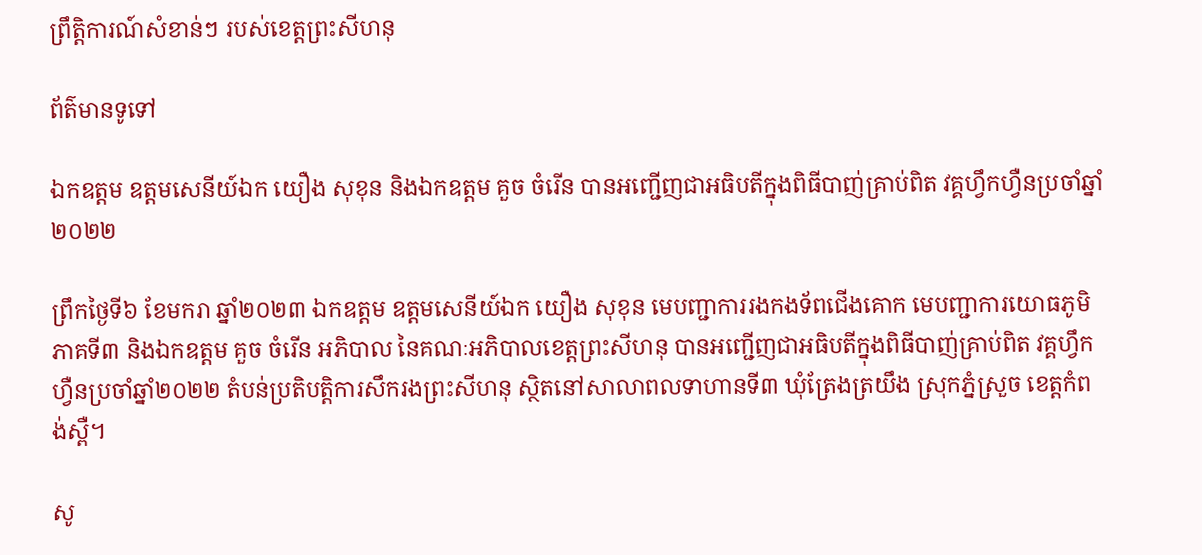ព្រឹត្តិការណ៍សំខាន់ៗ របស់ខេត្តព្រះសីហនុ

ព័ត៌មានទូទៅ

ឯកឧត្តម ឧត្តមសេនីយ៍ឯក យឿង សុខុន និងឯកឧត្តម គួច ចំរើន បានអញ្ជើញជាអធិបតីក្នុងពិធីបាញ់គ្រាប់ពិត វគ្គហ្វឹកហ្វឺនប្រចាំឆ្នាំ២០២២

ព្រឹកថ្ងៃទី៦ ខែមករា ឆ្នាំ២០២៣ ឯកឧត្តម ឧត្តមសេនីយ៍ឯក យឿង សុខុន មេបញ្ជាការរងកងទ័ពជើងគោក មេបញ្ជាការយោធភូមិភាគទី៣ និងឯកឧត្តម គួច ចំរើន អភិបាល នៃគណៈអភិបាលខេត្តព្រះសីហនុ បានអញ្ជើញជាអធិបតីក្នុងពិធីបាញ់គ្រាប់ពិត វគ្គហ្វឹកហ្វឺនប្រចាំឆ្នាំ២០២២ តំបន់ប្រតិបត្តិការសឹករងព្រះសីហនុ ស្ថិតនៅសាលាពលទាហានទី៣ ឃុំត្រែងត្រយឹង ស្រុកភ្នំស្រួច ខេត្តកំពង់ស្ពឺ។

សូ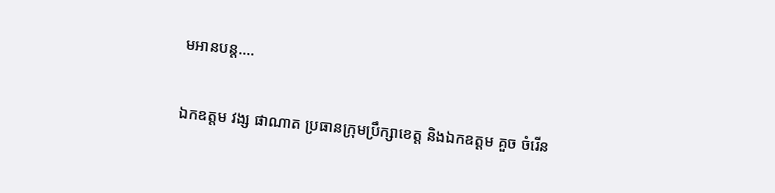មអានបន្ត....

ឯកឧត្តម វង្ស ផាណាត ប្រធានក្រុមប្រឹក្សាខេត្ត និងឯកឧត្តម គួច ចំរើន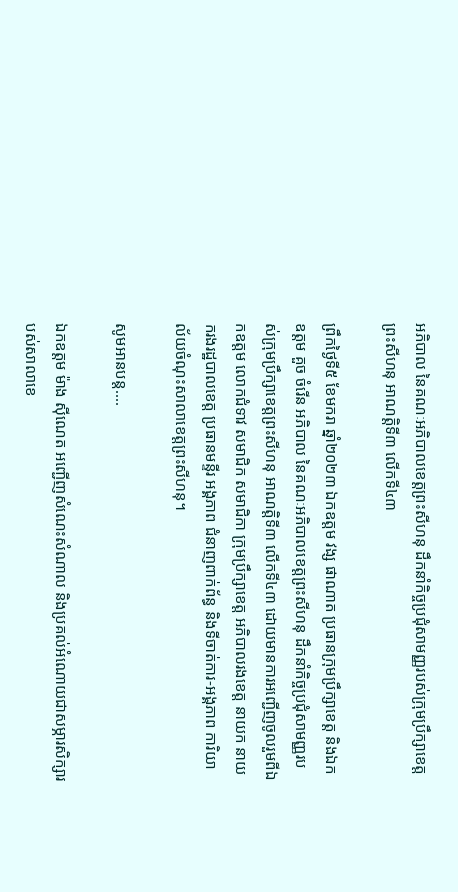អភិបាល នៃគណៈអភិបាលខេត្តព្រះសីហនុ ដឹកនាំកិច្ចប្រជុំសាមញ្ញរបស់ក្រុមប្រឹក្សាខេត្តព្រះសីហនុ អាណត្តិទី៣ លើកទី៤៣

ព្រឹកថ្ងៃទី៥ ខែមករា ឆ្នាំ២០២៣ ឯកឧត្តម វង្ស ផាណាត ប្រធានក្រុមប្រឹក្សាខេត្ត និងឯកឧត្តម គួច ចំរើន អភិបាល នៃគណៈអភិបាលខេត្តព្រះសីហនុ ដឹកនាំកិច្ចប្រជុំសាមញ្ញរបស់ក្រុមប្រឹក្សាខេត្តព្រះសីហនុ អាណត្តិទី៣ លើកទី៤៣ ដោយមានការអញ្ជើញចូលរួមពីឯកឧត្តម លោកជំទាវ សមាជិក សមាជិកា ក្រុមប្រឹក្សាខេត្ត អភិបាលរងខេត្ត នាយក នាយករងរដ្ឋបាលខេត្ត ប្រធានមន្ទីរ អង្គភាព ជំនាញពាក់ព័ន្ធ និងទីចាត់ការ-អង្គភាព ការិយាល័យចំណុះសាលាខេត្តព្រះសីហនុ។

សូមអានបន្ត....

ឯកឧត្តម ម៉ាង ស៊ីណេត អញ្ជើញសំណេះសំណាល និងប្រគល់អំណោយជាសម្ភារសិក្សារបស់សាលាខេ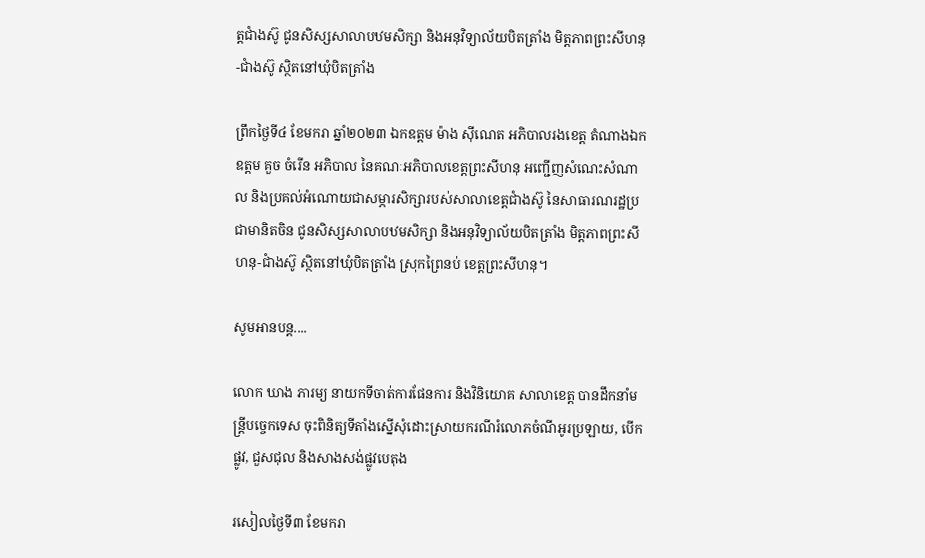ត្តជាំងស៊ូ ជូនសិស្សសាលាបឋមសិក្សា និងអនុវិទ្យាល័យបិតត្រាំង មិត្តភាពព្រះសីហនុ-ជាំងស៊ូ ស្ថិតនៅឃុំបិតត្រាំង

ព្រឹកថ្ងៃទី៤ ខែមករា ឆ្នាំ២០២៣ ឯកឧត្តម ម៉ាង ស៊ីណេត អភិបាលរងខេត្ត តំណាងឯកឧត្តម គួច ចំរើន អភិបាល នៃគណៈអភិបាលខេត្តព្រះសីហនុ អញ្ជើញសំណេះសំណាល និងប្រគល់អំណោយជាសម្ភារសិក្សារបស់សាលាខេត្តជាំងស៊ូ នៃសាធារណរដ្ឋប្រជាមានិតចិន ជូនសិស្សសាលាបឋមសិក្សា និងអនុវិទ្យាល័យបិតត្រាំង មិត្តភាពព្រះសីហនុ-ជាំងស៊ូ ស្ថិតនៅឃុំបិតត្រាំង ស្រុកព្រៃនប់ ខេត្តព្រះសីហនុ។

សូមអានបន្ត....

លោក ឃាង ភារម្យ នាយកទីចាត់ការផែនការ និងវិនិយោគ សាលាខេត្ត បានដឹកនាំមន្ត្រីបច្ចេកទេស ចុះពិនិត្យទីតាំងស្នើសុំដោះស្រាយករណីរំលោភចំណីអូរប្រឡាយ, បើកផ្លូវ, ជួសជុល និងសាងសង់ផ្លូវបេតុង

រសៀលថ្ងៃទី៣ ខែមករា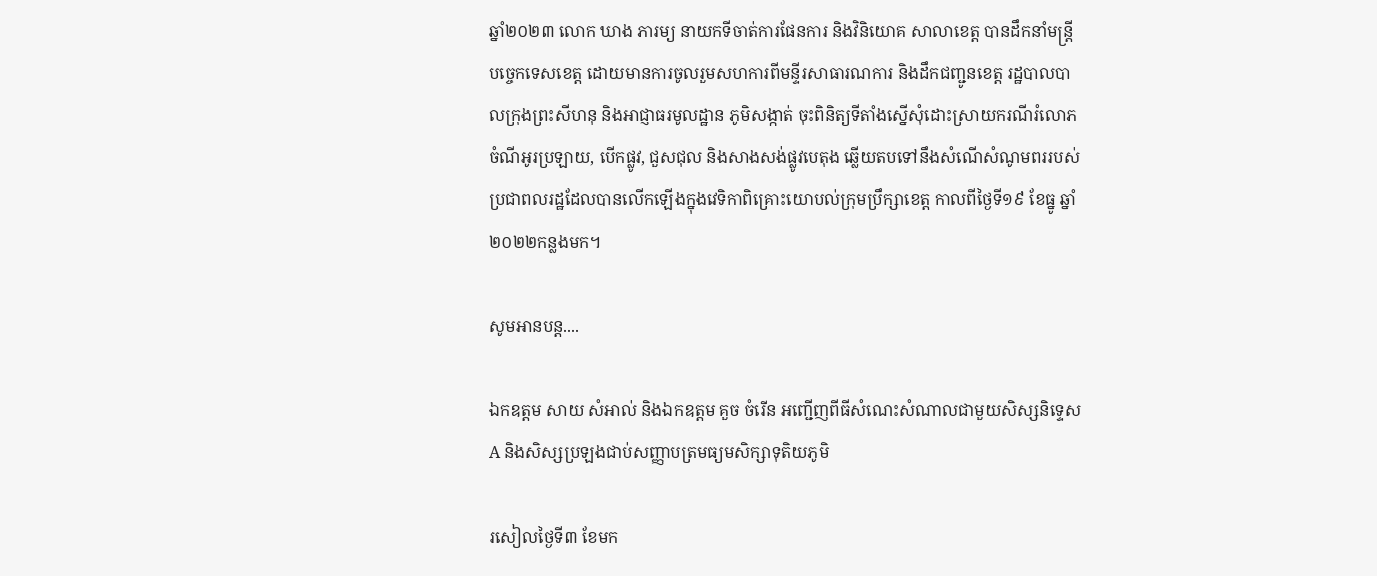ឆ្នាំ២០២៣ លោក ឃាង ភារម្យ នាយកទីចាត់ការផែនការ និងវិនិយោគ សាលាខេត្ត បានដឹកនាំមន្ត្រីបច្ចេកទេសខេត្ត ដោយមានការចូលរួមសហការពីមន្ទីរសាធារណការ និងដឹកជញ្ជូនខេត្ត រដ្ឋបាលបាលក្រុងព្រះសីហនុ និងអាជ្ញាធរមូលដ្ឋាន ភូមិសង្កាត់ ចុះពិនិត្យទីតាំងស្នើសុំដោះស្រាយករណីរំលោភចំណីអូរប្រឡាយ, បើកផ្លូវ, ជួសជុល និងសាងសង់ផ្លូវបេតុង ឆ្លើយតបទៅនឹងសំណើសំណូមពររបស់ប្រជាពលរដ្ឋដែលបានលើកឡើងក្នុងវេទិកាពិគ្រោះយោបល់ក្រុមប្រឹក្សាខេត្ត កាលពីថ្ងៃទី១៩ ខែធ្នូ ឆ្នាំ២០២២កន្លងមក។

សូមអានបន្ត....

ឯកឧត្តម សាយ សំអាល់ និងឯកឧត្តម គួច ចំរើន អញ្ជើញពីធីសំណេះសំណាលជាមួយសិស្សនិទ្ទេស A និងសិស្សប្រឡងជាប់សញ្ញាបត្រមធ្យមសិក្សាទុតិយភូមិ

រសៀលថ្ងៃទី៣ ខែមក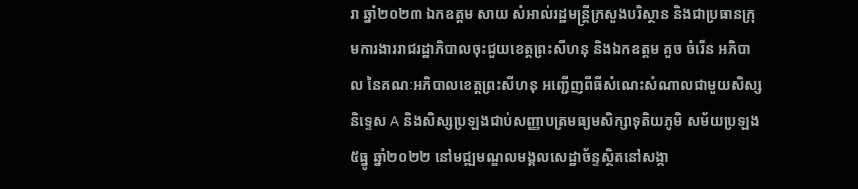រា ឆ្នាំ២០២៣ ឯកឧត្តម សាយ សំអាល់រដ្ឋមន្ត្រីក្រសួងបរិស្ថាន និងជាប្រធានក្រុមការងាររាជរដ្ឋាភិបាលចុះជួយខេត្តព្រះសីហនុ និងឯកឧត្តម គួច ចំរើន អភិបាល នៃគណៈអភិបាលខេត្តព្រះសីហនុ អញ្ជើញពីធីសំណេះសំណាលជាមួយសិស្សនិទ្ទេស A និងសិស្សប្រឡងជាប់សញ្ញាបត្រមធ្យមសិក្សាទុតិយភូមិ សម័យប្រឡង ៥ធ្នូ ឆ្នាំ២០២២ នៅមជ្ឍមណ្ឌលមង្គលសេដ្ឋាច័ន្ទស្ថិតនៅសង្កា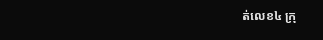ត់លេខ៤ ក្រុ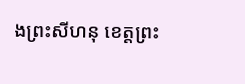ងព្រះសីហនុ ខេត្តព្រះ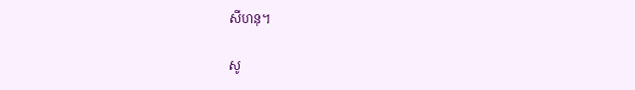សីហនុ។

សូ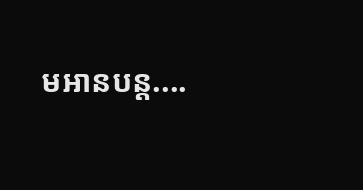មអានបន្ត....